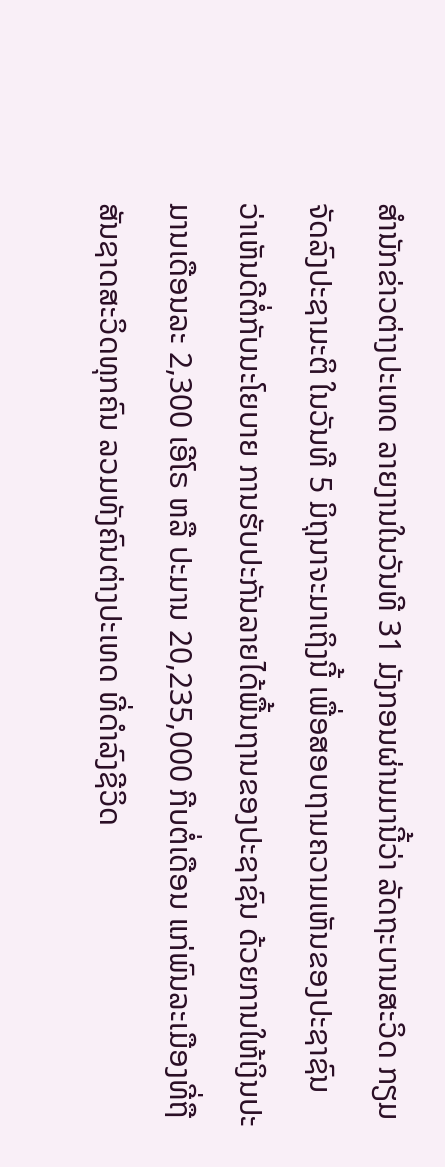ສຳນັກຂ່າວຕ່າງປະເທດ ລາຍງານໃນວັນທີ 31 ມັງກອນຜ່ານມານີ້ວ່າ ລັດຖະບານສະວິດ ກຽມຈັດລົງປະຊາມະຕິ ໃນວັນທີ 5 ມິຖຸນາຈະມາເຖິງນີ້ ເພື່ອສອບຖາມຄວາມເຫັນຂອງປະຊາຊົນ ວ່າເຫັນດີຕໍ່ກັບນະໂຍບາຍ ການຮັບປະກັນລາຍໄດ້ພື້ນຖານຂອງປະຊາຊົນ ດ້ວຍການໃຫ້ເງິນປະມານເດືອນລະ 2,300 ເອີໂຣ ຫລື ປະມານ 20,235,000 ກີບຕໍ່ເດືອນ ແກ່ພົນລະເມືອງທີ່ຖືສັນຊາດສະວິດທຸກຄົນ ລວມທັງຄົນຕ່າງປະເທດ ທີ່ດຳລົງຊີວິດ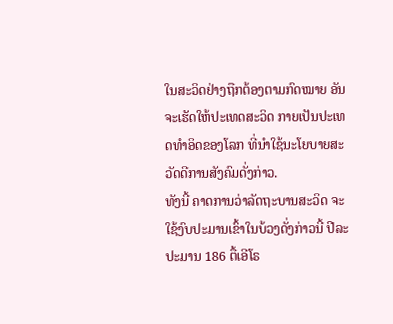ໃນສະວິດຢ່າງຖືກຕ້ອງຕາມກົດໝາຍ ອັນຈະເຮັດໃຫ້ປະເທດສະວິດ ກາຍເປັນປະເທດທຳອິດຂອງໂລກ ທີ່ນຳໃຊ້ນະໂຍບາຍສະວັດດີການສັງຄົມດັ່ງກ່າວ.
ທັງນີ້ ຄາດການວ່າລັດຖະບານສະວິດ ຈະໃຊ້ງົບປະມານເຂົ້າໃນບ້ວງດັ່ງກ່າວນີ້ ປີລະປະມານ 186 ຕື້ເອີໂຣ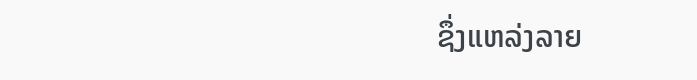ຊຶ່ງແຫລ່ງລາຍ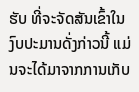ຮັບ ທີ່ຈະຈັດສັນເຂົ້າໃນງົບປະມານດັ່ງກ່າວນີ້ ແມ່ນຈະໄດ້ມາຈາກການເກັບ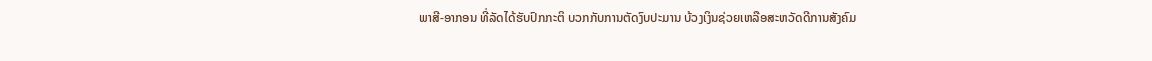ພາສີ-ອາກອນ ທີ່ລັດໄດ້ຮັບປົກກະຕິ ບວກກັບການຕັດງົບປະມານ ບ້ວງເງິນຊ່ວຍເຫລືອສະຫວັດດີການສັງຄົມ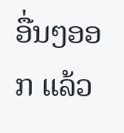ອື່ນໆອອກ ແລ້ວ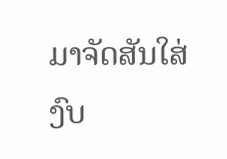ມາຈັດສັນໃສ່ງົບ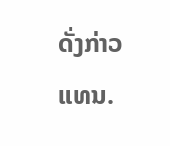ດັ່ງກ່າວແທນ.